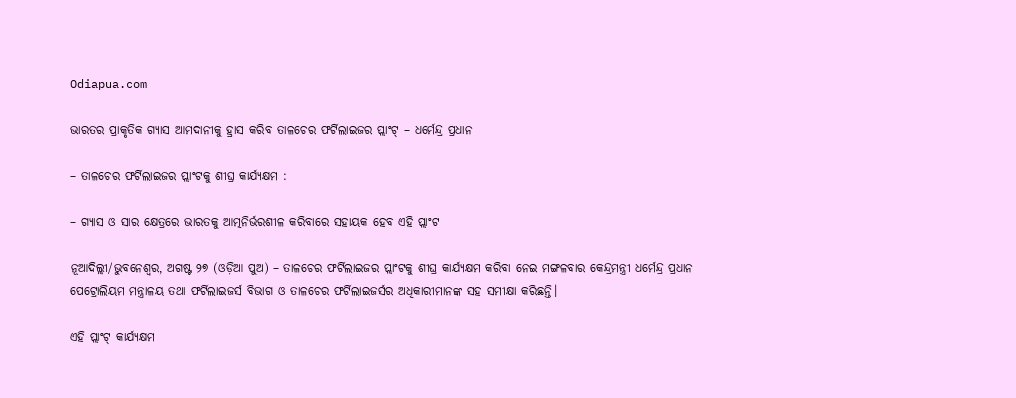Odiapua.com

ଭାରତର ପ୍ରାକୃତିକ ଗ୍ୟାସ ଆମଦାନୀକୁ ହ୍ରାସ କରିବ ତାଳଚେର ଫର୍ଟିଲାଇଜର ପ୍ଲାଂଟ୍ – ଧର୍ମେନ୍ଦ୍ର ପ୍ରଧାନ

– ତାଳଚେର ଫର୍ଟିଲାଇଜର ପ୍ଲାଂଟକୁ ଶୀଘ୍ର କାର୍ଯ୍ୟକ୍ଷମ :

– ଗ୍ୟାସ ଓ ସାର କ୍ଷେତ୍ରରେ ଭାରତକୁ ଆତ୍ମନିର୍ଭରଶୀଳ କରିବାରେ ସହାୟକ ହେବ ଏହି ପ୍ଲାଂଟ

ନୂଆଦିଲ୍ଲୀ/ଭୁବନେଶ୍ୱର, ଅଗଷ୍ଟ ୨୭ (ଓଡ଼ିଆ ପୁଅ) – ତାଳଚେର ଫର୍ଟିଲାଇଜର ପ୍ଲାଂଟକୁ ଶୀଘ୍ର କାର୍ଯ୍ୟକ୍ଷମ କରିବା ନେଇ ମଙ୍ଗଳବାର କେନ୍ଦ୍ରମନ୍ତ୍ରୀ ଧର୍ମେନ୍ଦ୍ର ପ୍ରଧାନ ପେଟ୍ରୋଲିୟମ ମନ୍ତ୍ରାଳୟ ତଥା ଫର୍ଟିଲାଇଜର୍ସ ବିଭାଗ ଓ ତାଳଚେର ଫର୍ଟିଲାଇଜର୍ସର ଅଧିକାରୀମାନଙ୍କ ସହ ସମୀକ୍ଷା କରିଛନ୍ତି।

ଏହି ପ୍ଲାଂଟ୍ କାର୍ଯ୍ୟକ୍ଷମ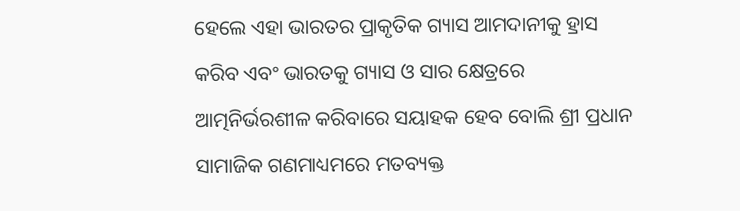ହେଲେ ଏହା ଭାରତର ପ୍ରାକୃତିକ ଗ୍ୟାସ ଆମଦାନୀକୁ ହ୍ରାସ କରିବ ଏବଂ ଭାରତକୁ ଗ୍ୟାସ ଓ ସାର କ୍ଷେତ୍ରରେ ଆତ୍ମନିର୍ଭରଶୀଳ କରିବାରେ ସୟାହକ ହେବ ବୋଲି ଶ୍ରୀ ପ୍ରଧାନ ସାମାଜିକ ଗଣମାଧ୍ୟମରେ ମତବ୍ୟକ୍ତ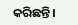କରିଛନ୍ତି।